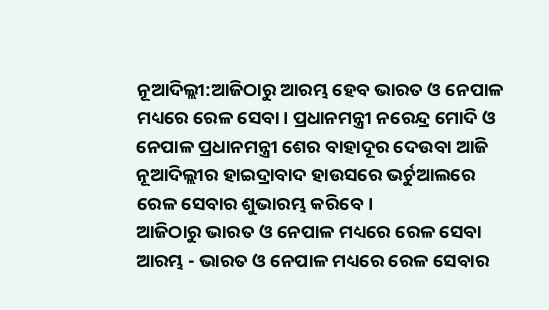ନୂଆଦିଲ୍ଲୀ:ଆଜିଠାରୁ ଆରମ୍ଭ ହେବ ଭାରତ ଓ ନେପାଳ ମଧ୍ୟରେ ରେଳ ସେବା। ପ୍ରଧାନମନ୍ତ୍ରୀ ନରେନ୍ଦ୍ର ମୋଦି ଓ ନେପାଳ ପ୍ରଧାନମନ୍ତ୍ରୀ ଶେର ବାହାଦୂର ଦେଉବା ଆଜି ନୂଆଦିଲ୍ଲୀର ହାଇଦ୍ରାବାଦ ହାଉସରେ ଭର୍ଚୁଆଲରେ ରେଳ ସେବାର ଶୁଭାରମ୍ଭ କରିବେ।
ଆଜିଠାରୁ ଭାରତ ଓ ନେପାଳ ମଧ୍ୟରେ ରେଳ ସେବା ଆରମ୍ଭ - ଭାରତ ଓ ନେପାଳ ମଧ୍ୟରେ ରେଳ ସେବାର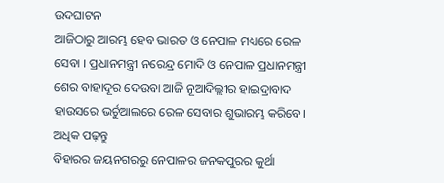ଉଦଘାଟନ
ଆଜିଠାରୁ ଆରମ୍ଭ ହେବ ଭାରତ ଓ ନେପାଳ ମଧ୍ୟରେ ରେଳ ସେବା । ପ୍ରଧାନମନ୍ତ୍ରୀ ନରେନ୍ଦ୍ର ମୋଦି ଓ ନେପାଳ ପ୍ରଧାନମନ୍ତ୍ରୀ ଶେର ବାହାଦୂର ଦେଉବା ଆଜି ନୂଆଦିଲ୍ଲୀର ହାଇଦ୍ରାବାଦ ହାଉସରେ ଭର୍ଚୁଆଲରେ ରେଳ ସେବାର ଶୁଭାରମ୍ଭ କରିବେ। ଅଧିକ ପଢ଼ନ୍ତୁ
ବିହାରର ଜୟନଗରରୁ ନେପାଳର ଜନକପୁରର କୁର୍ଥା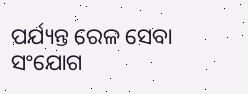ପର୍ଯ୍ୟନ୍ତ ରେଳ ସେବା ସଂଯୋଗ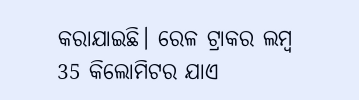କରାଯାଇଛି। ରେଳ ଟ୍ରାକର ଲମ୍ବ 35 କିଲୋମିଟର ଯାଏ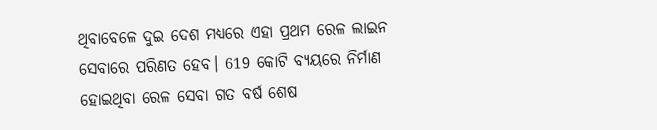ଥିବାବେଳେ ଦୁଇ ଦେଶ ମଧ୍ୟରେ ଏହା ପ୍ରଥମ ରେଳ ଲାଇନ ସେବାରେ ପରିଣତ ହେବ। 619 କୋଟି ବ୍ୟୟରେ ନିର୍ମାଣ ହୋଇଥିବା ରେଳ ସେବା ଗତ ବର୍ଷ ଶେଷ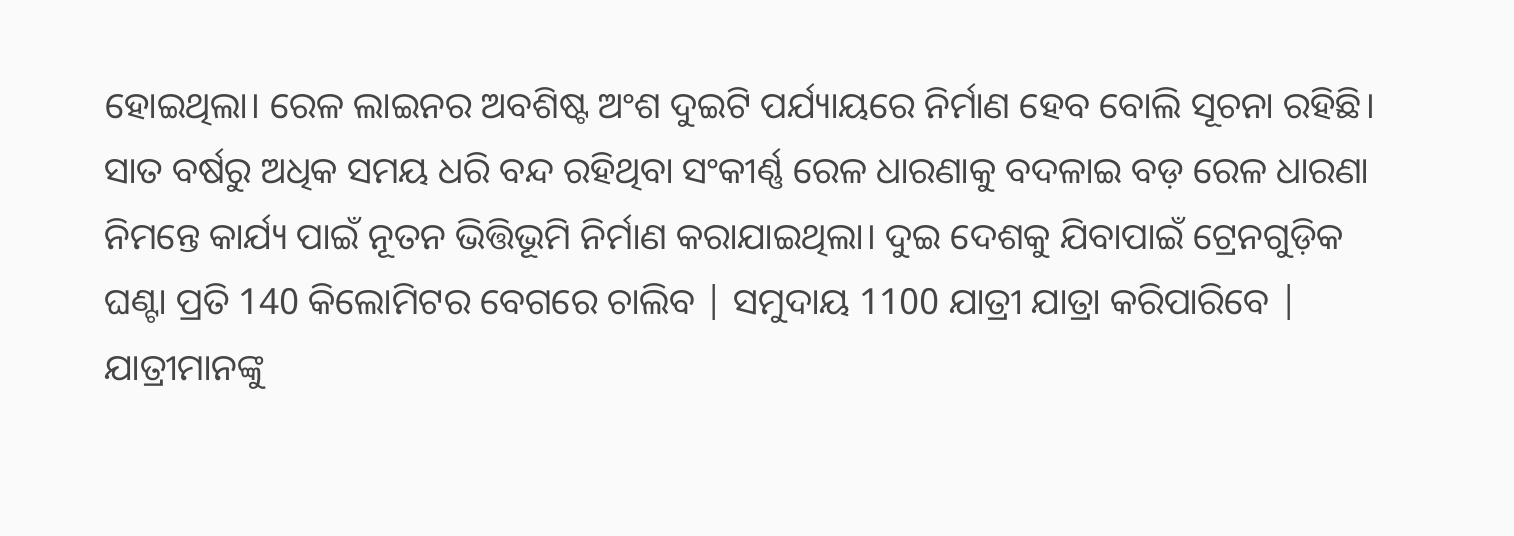ହୋଇଥିଲା। ରେଳ ଲାଇନର ଅବଶିଷ୍ଟ ଅଂଶ ଦୁଇଟି ପର୍ଯ୍ୟାୟରେ ନିର୍ମାଣ ହେବ ବୋଲି ସୂଚନା ରହିଛି।
ସାତ ବର୍ଷରୁ ଅଧିକ ସମୟ ଧରି ବନ୍ଦ ରହିଥିବା ସଂକୀର୍ଣ୍ଣ ରେଳ ଧାରଣାକୁ ବଦଳାଇ ବଡ଼ ରେଳ ଧାରଣା ନିମନ୍ତେ କାର୍ଯ୍ୟ ପାଇଁ ନୂତନ ଭିତ୍ତିଭୂମି ନିର୍ମାଣ କରାଯାଇଥିଲା। ଦୁଇ ଦେଶକୁ ଯିବାପାଇଁ ଟ୍ରେନଗୁଡ଼ିକ ଘଣ୍ଟା ପ୍ରତି 140 କିଲୋମିଟର ବେଗରେ ଚାଲିବ | ସମୁଦାୟ 1100 ଯାତ୍ରୀ ଯାତ୍ରା କରିପାରିବେ | ଯାତ୍ରୀମାନଙ୍କୁ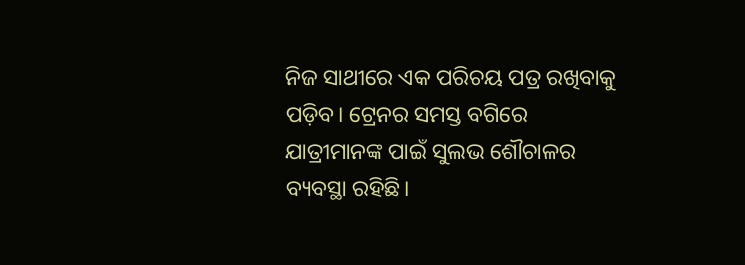ନିଜ ସାଥୀରେ ଏକ ପରିଚୟ ପତ୍ର ରଖିବାକୁ ପଡ଼ିବ। ଟ୍ରେନର ସମସ୍ତ ବଗିରେ ଯାତ୍ରୀମାନଙ୍କ ପାଇଁ ସୁଲଭ ଶୌଚାଳର ବ୍ୟବସ୍ଥା ରହିଛି।